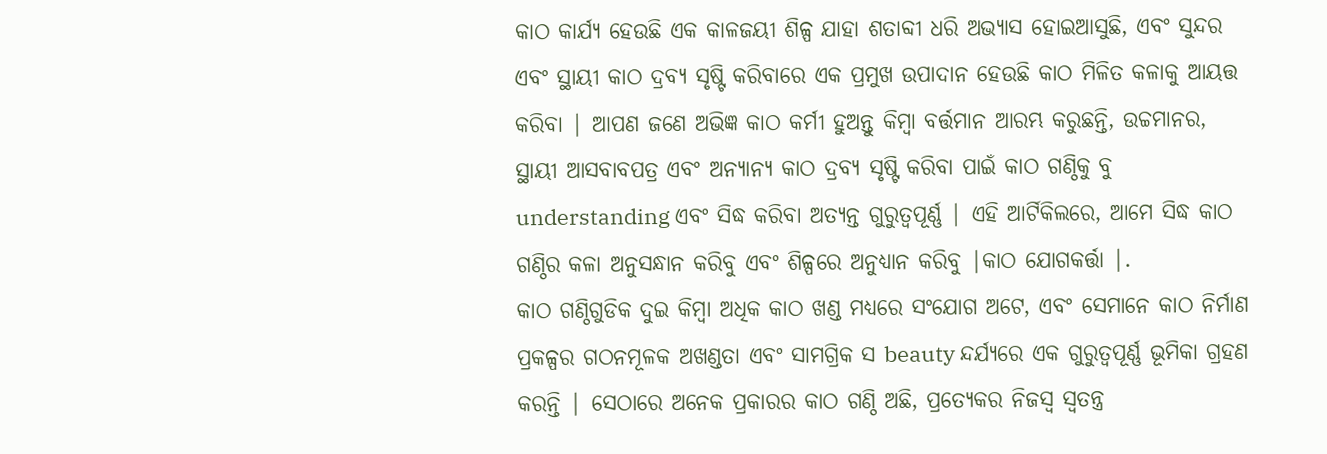କାଠ କାର୍ଯ୍ୟ ହେଉଛି ଏକ କାଳଜୟୀ ଶିଳ୍ପ ଯାହା ଶତାବ୍ଦୀ ଧରି ଅଭ୍ୟାସ ହୋଇଆସୁଛି, ଏବଂ ସୁନ୍ଦର ଏବଂ ସ୍ଥାୟୀ କାଠ ଦ୍ରବ୍ୟ ସୃଷ୍ଟି କରିବାରେ ଏକ ପ୍ରମୁଖ ଉପାଦାନ ହେଉଛି କାଠ ମିଳିତ କଳାକୁ ଆୟତ୍ତ କରିବା | ଆପଣ ଜଣେ ଅଭିଜ୍ଞ କାଠ କର୍ମୀ ହୁଅନ୍ତୁ କିମ୍ବା ବର୍ତ୍ତମାନ ଆରମ୍ଭ କରୁଛନ୍ତି, ଉଚ୍ଚମାନର, ସ୍ଥାୟୀ ଆସବାବପତ୍ର ଏବଂ ଅନ୍ୟାନ୍ୟ କାଠ ଦ୍ରବ୍ୟ ସୃଷ୍ଟି କରିବା ପାଇଁ କାଠ ଗଣ୍ଠିକୁ ବୁ understanding ଏବଂ ସିଦ୍ଧ କରିବା ଅତ୍ୟନ୍ତ ଗୁରୁତ୍ୱପୂର୍ଣ୍ଣ | ଏହି ଆର୍ଟିକିଲରେ, ଆମେ ସିଦ୍ଧ କାଠ ଗଣ୍ଠିର କଳା ଅନୁସନ୍ଧାନ କରିବୁ ଏବଂ ଶିଳ୍ପରେ ଅନୁଧ୍ୟାନ କରିବୁ |କାଠ ଯୋଗକର୍ତ୍ତା |.
କାଠ ଗଣ୍ଠିଗୁଡିକ ଦୁଇ କିମ୍ବା ଅଧିକ କାଠ ଖଣ୍ଡ ମଧ୍ୟରେ ସଂଯୋଗ ଅଟେ, ଏବଂ ସେମାନେ କାଠ ନିର୍ମାଣ ପ୍ରକଳ୍ପର ଗଠନମୂଳକ ଅଖଣ୍ଡତା ଏବଂ ସାମଗ୍ରିକ ସ beauty ନ୍ଦର୍ଯ୍ୟରେ ଏକ ଗୁରୁତ୍ୱପୂର୍ଣ୍ଣ ଭୂମିକା ଗ୍ରହଣ କରନ୍ତି | ସେଠାରେ ଅନେକ ପ୍ରକାରର କାଠ ଗଣ୍ଠି ଅଛି, ପ୍ରତ୍ୟେକର ନିଜସ୍ୱ ସ୍ୱତନ୍ତ୍ର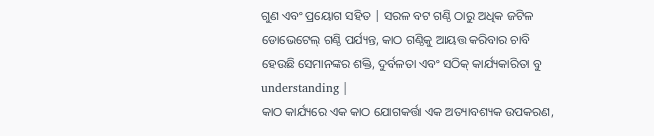ଗୁଣ ଏବଂ ପ୍ରୟୋଗ ସହିତ | ସରଳ ବଟ ଗଣ୍ଠି ଠାରୁ ଅଧିକ ଜଟିଳ ଡୋଭେଟେଲ୍ ଗଣ୍ଠି ପର୍ଯ୍ୟନ୍ତ, କାଠ ଗଣ୍ଠିକୁ ଆୟତ୍ତ କରିବାର ଚାବି ହେଉଛି ସେମାନଙ୍କର ଶକ୍ତି, ଦୁର୍ବଳତା ଏବଂ ସଠିକ୍ କାର୍ଯ୍ୟକାରିତା ବୁ understanding |
କାଠ କାର୍ଯ୍ୟରେ ଏକ କାଠ ଯୋଗକର୍ତ୍ତା ଏକ ଅତ୍ୟାବଶ୍ୟକ ଉପକରଣ,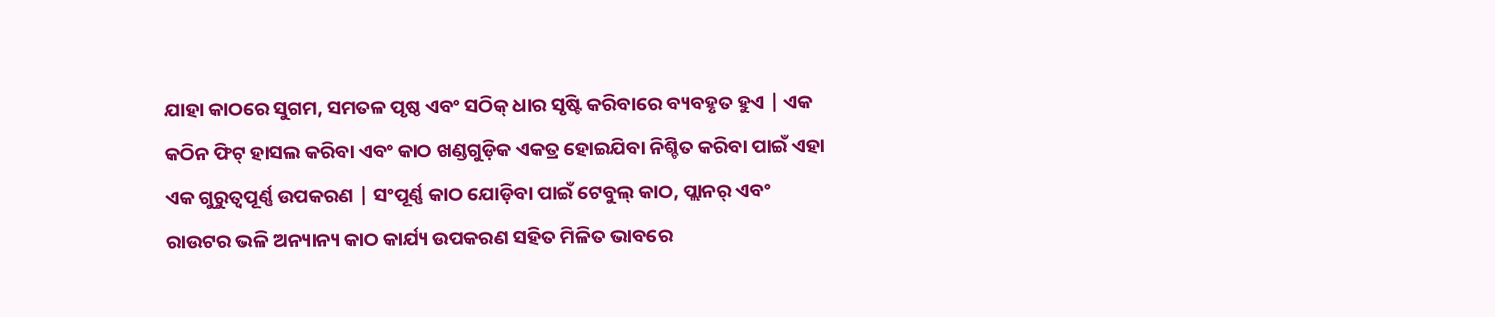ଯାହା କାଠରେ ସୁଗମ, ସମତଳ ପୃଷ୍ଠ ଏବଂ ସଠିକ୍ ଧାର ସୃଷ୍ଟି କରିବାରେ ବ୍ୟବହୃତ ହୁଏ | ଏକ କଠିନ ଫିଟ୍ ହାସଲ କରିବା ଏବଂ କାଠ ଖଣ୍ଡଗୁଡ଼ିକ ଏକତ୍ର ହୋଇଯିବା ନିଶ୍ଚିତ କରିବା ପାଇଁ ଏହା ଏକ ଗୁରୁତ୍ୱପୂର୍ଣ୍ଣ ଉପକରଣ | ସଂପୂର୍ଣ୍ଣ କାଠ ଯୋଡ଼ିବା ପାଇଁ ଟେବୁଲ୍ କାଠ, ପ୍ଲାନର୍ ଏବଂ ରାଉଟର ଭଳି ଅନ୍ୟାନ୍ୟ କାଠ କାର୍ଯ୍ୟ ଉପକରଣ ସହିତ ମିଳିତ ଭାବରେ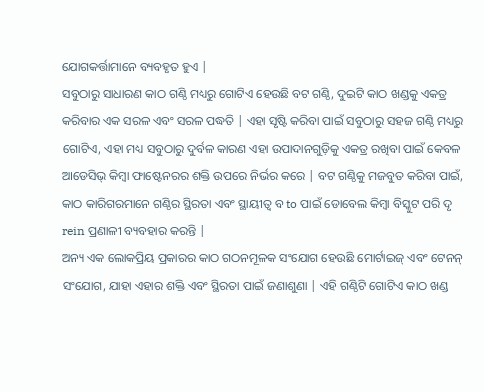ଯୋଗକର୍ତ୍ତାମାନେ ବ୍ୟବହୃତ ହୁଏ |
ସବୁଠାରୁ ସାଧାରଣ କାଠ ଗଣ୍ଠି ମଧ୍ୟରୁ ଗୋଟିଏ ହେଉଛି ବଟ ଗଣ୍ଠି, ଦୁଇଟି କାଠ ଖଣ୍ଡକୁ ଏକତ୍ର କରିବାର ଏକ ସରଳ ଏବଂ ସରଳ ପଦ୍ଧତି | ଏହା ସୃଷ୍ଟି କରିବା ପାଇଁ ସବୁଠାରୁ ସହଜ ଗଣ୍ଠି ମଧ୍ୟରୁ ଗୋଟିଏ, ଏହା ମଧ୍ୟ ସବୁଠାରୁ ଦୁର୍ବଳ କାରଣ ଏହା ଉପାଦାନଗୁଡ଼ିକୁ ଏକତ୍ର ରଖିବା ପାଇଁ କେବଳ ଆଡେସିଭ୍ କିମ୍ବା ଫାଷ୍ଟେନରର ଶକ୍ତି ଉପରେ ନିର୍ଭର କରେ | ବଟ ଗଣ୍ଠିକୁ ମଜବୁତ କରିବା ପାଇଁ, କାଠ କାରିଗରମାନେ ଗଣ୍ଠିର ସ୍ଥିରତା ଏବଂ ସ୍ଥାୟୀତ୍ୱ ବ to ପାଇଁ ଡୋବେଲ କିମ୍ବା ବିସ୍କୁଟ ପରି ଦୃ rein ପ୍ରଣାଳୀ ବ୍ୟବହାର କରନ୍ତି |
ଅନ୍ୟ ଏକ ଲୋକପ୍ରିୟ ପ୍ରକାରର କାଠ ଗଠନମୂଳକ ସଂଯୋଗ ହେଉଛି ମୋର୍ଟାଇଜ୍ ଏବଂ ଟେନନ୍ ସଂଯୋଗ, ଯାହା ଏହାର ଶକ୍ତି ଏବଂ ସ୍ଥିରତା ପାଇଁ ଜଣାଶୁଣା | ଏହି ଗଣ୍ଠିଟି ଗୋଟିଏ କାଠ ଖଣ୍ଡ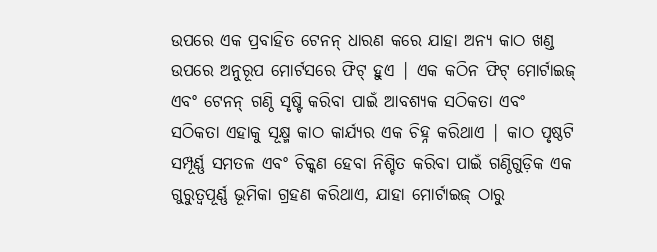ଉପରେ ଏକ ପ୍ରବାହିତ ଟେନନ୍ ଧାରଣ କରେ ଯାହା ଅନ୍ୟ କାଠ ଖଣ୍ଡ ଉପରେ ଅନୁରୂପ ମୋର୍ଟସରେ ଫିଟ୍ ହୁଏ | ଏକ କଠିନ ଫିଟ୍ ମୋର୍ଟାଇଜ୍ ଏବଂ ଟେନନ୍ ଗଣ୍ଠି ସୃଷ୍ଟି କରିବା ପାଇଁ ଆବଶ୍ୟକ ସଠିକତା ଏବଂ ସଠିକତା ଏହାକୁ ସୂକ୍ଷ୍ମ କାଠ କାର୍ଯ୍ୟର ଏକ ଚିହ୍ନ କରିଥାଏ | କାଠ ପୃଷ୍ଠଟି ସମ୍ପୂର୍ଣ୍ଣ ସମତଳ ଏବଂ ଚିକ୍କଣ ହେବା ନିଶ୍ଚିତ କରିବା ପାଇଁ ଗଣ୍ଠିଗୁଡ଼ିକ ଏକ ଗୁରୁତ୍ୱପୂର୍ଣ୍ଣ ଭୂମିକା ଗ୍ରହଣ କରିଥାଏ, ଯାହା ମୋର୍ଟାଇଜ୍ ଠାରୁ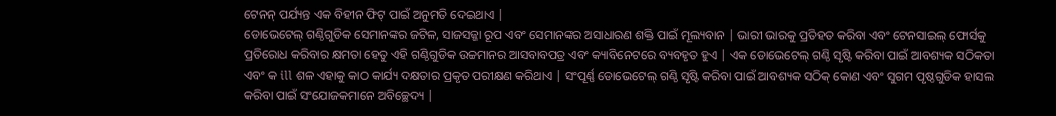ଟେନନ୍ ପର୍ଯ୍ୟନ୍ତ ଏକ ବିହୀନ ଫିଟ୍ ପାଇଁ ଅନୁମତି ଦେଇଥାଏ |
ଡୋଭେଟେଲ୍ ଗଣ୍ଠିଗୁଡିକ ସେମାନଙ୍କର ଜଟିଳ, ସାଜସଜ୍ଜା ରୂପ ଏବଂ ସେମାନଙ୍କର ଅସାଧାରଣ ଶକ୍ତି ପାଇଁ ମୂଲ୍ୟବାନ | ଭାରୀ ଭାରକୁ ପ୍ରତିହତ କରିବା ଏବଂ ଟେନସାଇଲ୍ ଫୋର୍ସକୁ ପ୍ରତିରୋଧ କରିବାର କ୍ଷମତା ହେତୁ ଏହି ଗଣ୍ଠିଗୁଡିକ ଉଚ୍ଚମାନର ଆସବାବପତ୍ର ଏବଂ କ୍ୟାବିନେଟରେ ବ୍ୟବହୃତ ହୁଏ | ଏକ ଡୋଭେଟେଲ୍ ଗଣ୍ଠି ସୃଷ୍ଟି କରିବା ପାଇଁ ଆବଶ୍ୟକ ସଠିକତା ଏବଂ କ ill ଶଳ ଏହାକୁ କାଠ କାର୍ଯ୍ୟ ଦକ୍ଷତାର ପ୍ରକୃତ ପରୀକ୍ଷଣ କରିଥାଏ | ସଂପୂର୍ଣ୍ଣ ଡୋଭେଟେଲ୍ ଗଣ୍ଠି ସୃଷ୍ଟି କରିବା ପାଇଁ ଆବଶ୍ୟକ ସଠିକ୍ କୋଣ ଏବଂ ସୁଗମ ପୃଷ୍ଠଗୁଡିକ ହାସଲ କରିବା ପାଇଁ ସଂଯୋଜକମାନେ ଅବିଚ୍ଛେଦ୍ୟ |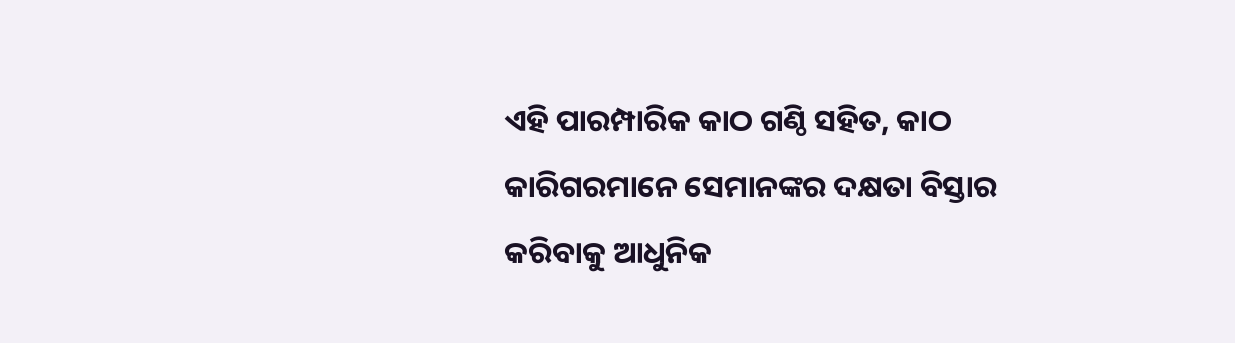ଏହି ପାରମ୍ପାରିକ କାଠ ଗଣ୍ଠି ସହିତ, କାଠ କାରିଗରମାନେ ସେମାନଙ୍କର ଦକ୍ଷତା ବିସ୍ତାର କରିବାକୁ ଆଧୁନିକ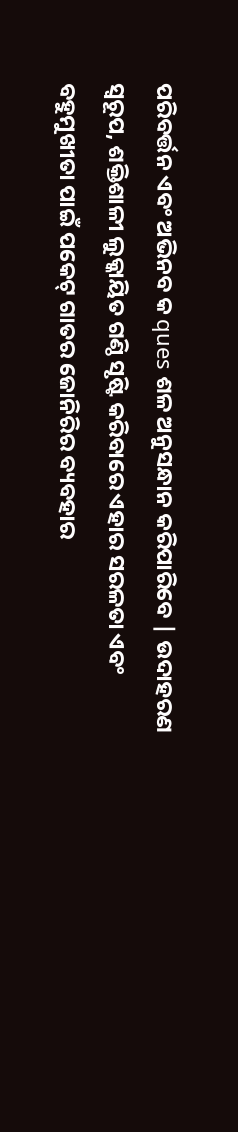ପରିବର୍ତ୍ତନ ଏବଂ ଅଭିନବ କ ques ଶଳ ଅନୁସନ୍ଧାନ କରିପାରିବେ | ଉଦାହରଣ ସ୍ୱରୂପ, ଶକ୍ତିଶାଳୀ ଲୁକ୍କାୟିତ ଗଣ୍ଠି ସୃଷ୍ଟି କରିବାରେ ଏହାର ସରଳତା ଏବଂ ବହୁମୁଖୀତା ପାଇଁ ପକେଟ୍ ଗାତର ଜୋନିରିର ବ୍ୟବହାର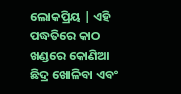ଲୋକପ୍ରିୟ | ଏହି ପଦ୍ଧତିରେ କାଠ ଖଣ୍ଡରେ କୋଣିଆ ଛିଦ୍ର ଖୋଳିବା ଏବଂ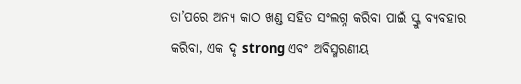ତା’ପରେ ଅନ୍ୟ କାଠ ଖଣ୍ଡ ସହିତ ସଂଲଗ୍ନ କରିବା ପାଇଁ ସ୍କ୍ରୁ ବ୍ୟବହାର କରିବା, ଏକ ଦୃ strong ଏବଂ ଅବିସ୍ମରଣୀୟ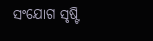ସଂଯୋଗ ସୃଷ୍ଟି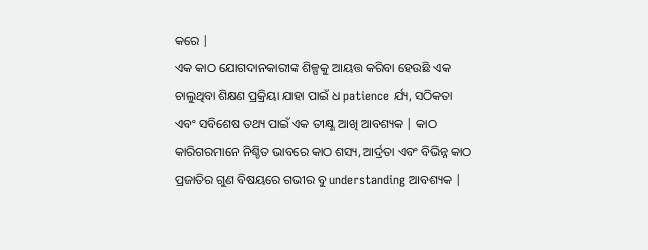କରେ |
ଏକ କାଠ ଯୋଗଦାନକାରୀଙ୍କ ଶିଳ୍ପକୁ ଆୟତ୍ତ କରିବା ହେଉଛି ଏକ ଚାଲୁଥିବା ଶିକ୍ଷଣ ପ୍ରକ୍ରିୟା ଯାହା ପାଇଁ ଧ patience ର୍ଯ୍ୟ, ସଠିକତା ଏବଂ ସବିଶେଷ ତଥ୍ୟ ପାଇଁ ଏକ ତୀକ୍ଷ୍ଣ ଆଖି ଆବଶ୍ୟକ | କାଠ କାରିଗରମାନେ ନିଶ୍ଚିତ ଭାବରେ କାଠ ଶସ୍ୟ, ଆର୍ଦ୍ରତା ଏବଂ ବିଭିନ୍ନ କାଠ ପ୍ରଜାତିର ଗୁଣ ବିଷୟରେ ଗଭୀର ବୁ understanding ଆବଶ୍ୟକ |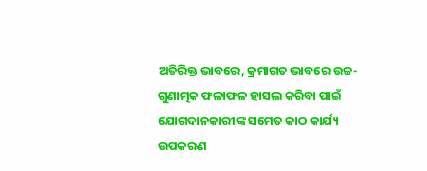ଅତିରିକ୍ତ ଭାବରେ, କ୍ରମାଗତ ଭାବରେ ଉଚ୍ଚ-ଗୁଣାତ୍ମକ ଫଳାଫଳ ହାସଲ କରିବା ପାଇଁ ଯୋଗଦାନକାରୀଙ୍କ ସମେତ କାଠ କାର୍ଯ୍ୟ ଉପକରଣ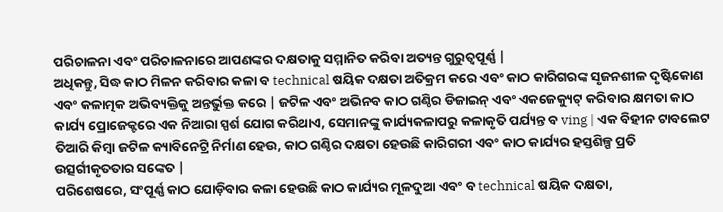ପରିଚାଳନା ଏବଂ ପରିଚାଳନାରେ ଆପଣଙ୍କର ଦକ୍ଷତାକୁ ସମ୍ମାନିତ କରିବା ଅତ୍ୟନ୍ତ ଗୁରୁତ୍ୱପୂର୍ଣ୍ଣ |
ଅଧିକନ୍ତୁ, ସିଦ୍ଧ କାଠ ମିଳନ କରିବାର କଳା ବ technical ଷୟିକ ଦକ୍ଷତା ଅତିକ୍ରମ କରେ ଏବଂ କାଠ କାରିଗରଙ୍କ ସୃଜନଶୀଳ ଦୃଷ୍ଟିକୋଣ ଏବଂ କଳାତ୍ମକ ଅଭିବ୍ୟକ୍ତିକୁ ଅନ୍ତର୍ଭୁକ୍ତ କରେ | ଜଟିଳ ଏବଂ ଅଭିନବ କାଠ ଗଣ୍ଠିର ଡିଜାଇନ୍ ଏବଂ ଏକଜେକ୍ୟୁଟ୍ କରିବାର କ୍ଷମତା କାଠ କାର୍ଯ୍ୟ ପ୍ରୋଜେକ୍ଟରେ ଏକ ନିଆରା ସ୍ପର୍ଶ ଯୋଗ କରିଥାଏ, ସେମାନଙ୍କୁ କାର୍ଯ୍ୟକଳାପରୁ କଳାକୃତି ପର୍ଯ୍ୟନ୍ତ ବ ving | ଏକ ବିହୀନ ଟାବଲେଟ ତିଆରି କିମ୍ବା ଜଟିଳ କ୍ୟାବିନେଟ୍ରି ନିର୍ମାଣ ହେଉ, କାଠ ଗଣ୍ଠିର ଦକ୍ଷତା ହେଉଛି କାରିଗରୀ ଏବଂ କାଠ କାର୍ଯ୍ୟର ହସ୍ତଶିଳ୍ପ ପ୍ରତି ଉତ୍ସର୍ଗୀକୃତତାର ସଙ୍କେତ |
ପରିଶେଷରେ, ସଂପୂର୍ଣ୍ଣ କାଠ ଯୋଡ଼ିବାର କଳା ହେଉଛି କାଠ କାର୍ଯ୍ୟର ମୂଳଦୁଆ ଏବଂ ବ technical ଷୟିକ ଦକ୍ଷତା,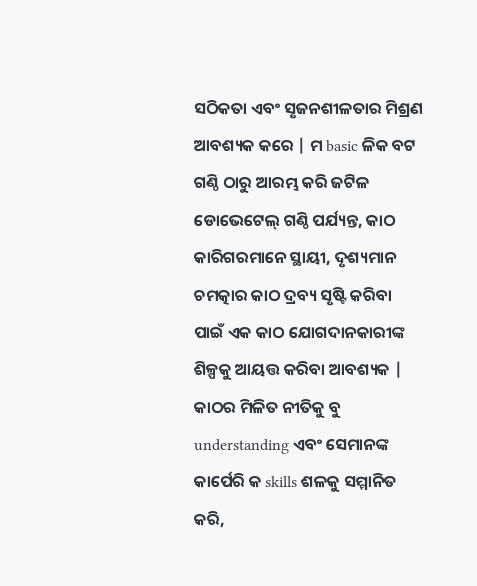ସଠିକତା ଏବଂ ସୃଜନଶୀଳତାର ମିଶ୍ରଣ ଆବଶ୍ୟକ କରେ | ମ basic ଳିକ ବଟ ଗଣ୍ଠି ଠାରୁ ଆରମ୍ଭ କରି ଜଟିଳ ଡୋଭେଟେଲ୍ ଗଣ୍ଠି ପର୍ଯ୍ୟନ୍ତ, କାଠ କାରିଗରମାନେ ସ୍ଥାୟୀ, ଦୃଶ୍ୟମାନ ଚମତ୍କାର କାଠ ଦ୍ରବ୍ୟ ସୃଷ୍ଟି କରିବା ପାଇଁ ଏକ କାଠ ଯୋଗଦାନକାରୀଙ୍କ ଶିଳ୍ପକୁ ଆୟତ୍ତ କରିବା ଆବଶ୍ୟକ | କାଠର ମିଳିତ ନୀତିକୁ ବୁ understanding ଏବଂ ସେମାନଙ୍କ କାର୍ପେରି କ skills ଶଳକୁ ସମ୍ମାନିତ କରି,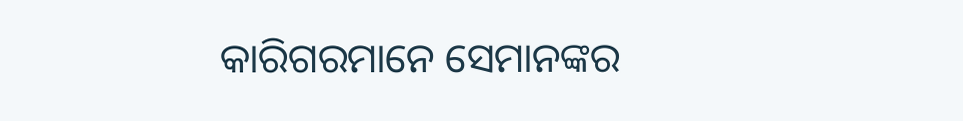କାରିଗରମାନେ ସେମାନଙ୍କର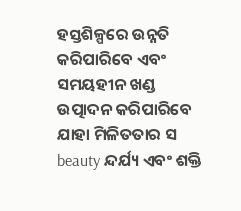ହସ୍ତଶିଳ୍ପରେ ଉନ୍ନତି କରିପାରିବେ ଏବଂ ସମୟହୀନ ଖଣ୍ଡ ଉତ୍ପାଦନ କରିପାରିବେ ଯାହା ମିଳିତତାର ସ beauty ନ୍ଦର୍ଯ୍ୟ ଏବଂ ଶକ୍ତି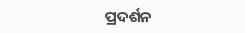ପ୍ରଦର୍ଶନ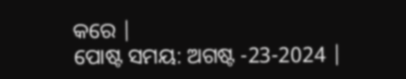କରେ |
ପୋଷ୍ଟ ସମୟ: ଅଗଷ୍ଟ -23-2024 |